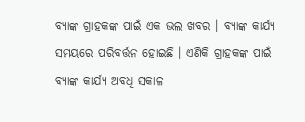ବ୍ୟାଙ୍କ ଗ୍ରାହକଙ୍କ ପାଇଁ ଏକ ଭଲ ଖବର । ବ୍ୟାଙ୍କ କାର୍ଯ୍ୟ ସମୟରେ ପରିବର୍ତ୍ତନ ହୋଇଛି । ଏଣିକି ଗ୍ରାହକଙ୍କ ପାଇଁ ବ୍ୟାଙ୍କ କାର୍ଯ୍ୟ ଅବଧି ସକାଳ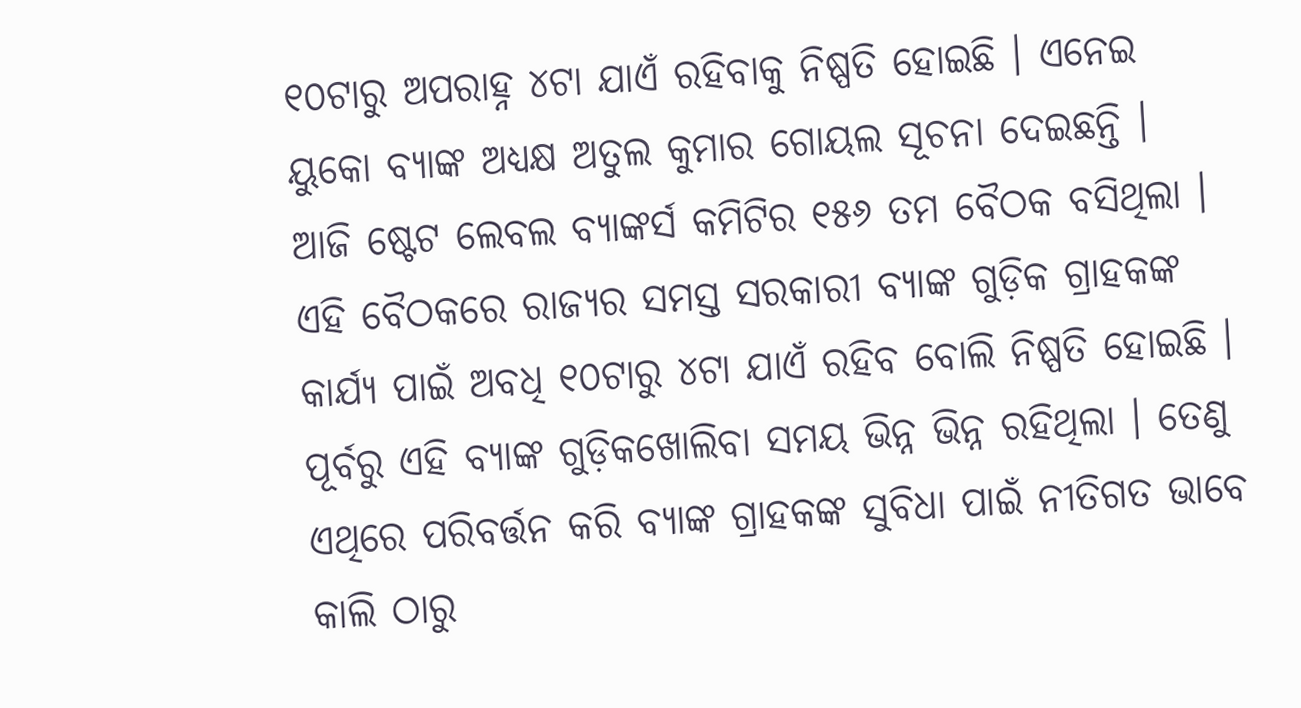୧୦ଟାରୁ ଅପରାହ୍ନ ୪ଟା ଯାଏଁ ରହିବାକୁ ନିଷ୍ପତି ହୋଇଛି । ଏନେଇ ୟୁକୋ ବ୍ୟାଙ୍କ ଅଧ୍ୟକ୍ଷ ଅତୁଲ କୁମାର ଗୋୟଲ ସୂଚନା ଦେଇଛନ୍ତି ।
ଆଜି ଷ୍ଟେଟ ଲେବଲ ବ୍ୟାଙ୍କର୍ସ କମିଟିର ୧୫୬ ତମ ବୈଠକ ବସିଥିଲା । ଏହି ବୈଠକରେ ରାଜ୍ୟର ସମସ୍ତ ସରକାରୀ ବ୍ୟାଙ୍କ ଗୁଡ଼ିକ ଗ୍ରାହକଙ୍କ କାର୍ଯ୍ୟ ପାଇଁ ଅବଧି ୧୦ଟାରୁ ୪ଟା ଯାଏଁ ରହିବ ବୋଲି ନିଷ୍ପତି ହୋଇଛି । ପୂର୍ବରୁ ଏହି ବ୍ୟାଙ୍କ ଗୁଡ଼ିକଖୋଲିବା ସମୟ ଭିନ୍ନ ଭିନ୍ନ ରହିଥିଲା । ତେଣୁ ଏଥିରେ ପରିବର୍ତ୍ତନ କରି ବ୍ୟାଙ୍କ ଗ୍ରାହକଙ୍କ ସୁବିଧା ପାଇଁ ନୀତିଗତ ଭାବେ କାଲି ଠାରୁ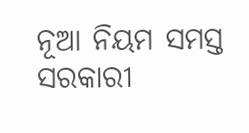ନୂଆ ନିୟମ ସମସ୍ତ ସରକାରୀ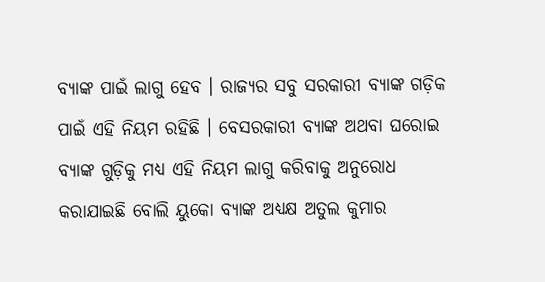ବ୍ୟାଙ୍କ ପାଇଁ ଲାଗୁ ହେବ । ରାଜ୍ୟର ସବୁ ସରକାରୀ ବ୍ୟାଙ୍କ ଗଡ଼ିକ ପାଇଁ ଏହି ନିୟମ ରହିଛି । ବେସରକାରୀ ବ୍ୟାଙ୍କ ଅଥବା ଘରୋଇ ବ୍ୟାଙ୍କ ଗୁଡ଼ିକୁ ମଧ୍ୟ ଏହି ନିୟମ ଲାଗୁ କରିବାକୁ ଅନୁରୋଧ କରାଯାଇଛି ବୋଲି ୟୁକୋ ବ୍ୟାଙ୍କ ଅଧ୍ୟକ୍ଷ ଅତୁଲ କୁମାର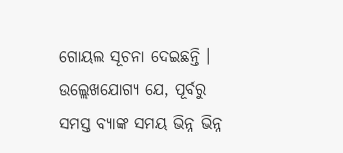ଗୋୟଲ ସୂଚନା ଦେଇଛନ୍ତି ।
ଉଲ୍ଲେଖଯୋଗ୍ୟ ଯେ, ପୂର୍ବରୁ ସମସ୍ତ ବ୍ୟାଙ୍କ ସମୟ ଭିନ୍ନ ଭିନ୍ନ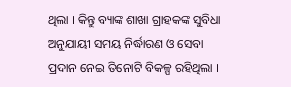ଥିଲା । କିନ୍ତୁ ବ୍ୟାଙ୍କ ଶାଖା ଗ୍ରାହକଙ୍କ ସୁବିଧା ଅନୁଯାୟୀ ସମୟ ନିର୍ଦ୍ଧାରଣ ଓ ସେବା ପ୍ରଦାନ ନେଇ ତିନୋଟି ବିକଳ୍ପ ରହିଥିଲା ।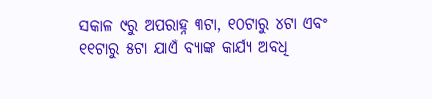ସକାଳ ୯ରୁ ଅପରାହ୍ନ ୩ଟା, ୧୦ଟାରୁ ୪ଟା ଏବଂ ୧୧ଟାରୁ ୫ଟା ଯାଏଁ ବ୍ୟାଙ୍କ କାର୍ଯ୍ୟ ଅବଧି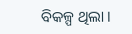ବିକଳ୍ପ ଥିଲା ।